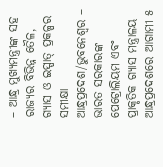– ଆନ୍ଧ୍ର ମୁଖ୍ୟମନ୍ତ୍ରୀଙ୍କ ସହ ରାଜ୍ୟର ବିଭିନ୍ନ ତୈଳ, ଗ୍ୟାସ ଓ ଇସ୍ପାତ୍ ପ୍ରକଳ୍ପର ସମୀକ୍ଷା
ଆନ୍ଧ୍ରପ୍ରଦେଶ/ଭୁବନେଶ୍ୱର – ଭାରତ ସରକାରଙ୍କ ପେଟ୍ରୋଲିୟମ ଏବଂ ପ୍ରାକୃତିକ ଗ୍ୟାସ ମନ୍ତ୍ରାଳୟ ଆନ୍ଧ୍ରପ୍ରଦେଶରେ ଆଗାମୀ ୫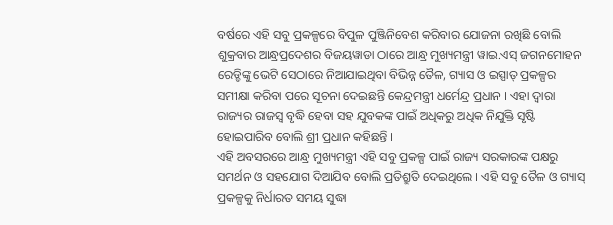ବର୍ଷରେ ଏହି ସବୁ ପ୍ରକଳ୍ପରେ ବିପୁଳ ପୁଞ୍ଜିନିବେଶ କରିବାର ଯୋଜନା ରଖିଛି ବୋଲି ଶୁକ୍ରବାର ଆନ୍ଧ୍ରପ୍ରଦେଶର ବିଜୟୱାଡା ଠାରେ ଆନ୍ଧ୍ର ମୁଖ୍ୟମନ୍ତ୍ରୀ ୱାଇ.ଏସ୍ ଜଗନମୋହନ ରେଡ୍ଡିଙ୍କୁ ଭେଟି ସେଠାରେ ନିଆଯାଇଥିବା ବିଭିନ୍ନ ତୈଳ, ଗ୍ୟାସ ଓ ଇସ୍ପାତ୍ ପ୍ରକଳ୍ପର ସମୀକ୍ଷା କରିବା ପରେ ସୂଚନା ଦେଇଛନ୍ତି କେନ୍ଦ୍ରମନ୍ତ୍ରୀ ଧର୍ମେନ୍ଦ୍ର ପ୍ରଧାନ । ଏହା ଦ୍ୱାରା ରାଜ୍ୟର ରାଜସ୍ୱ ବୃଦ୍ଧି ହେବା ସହ ଯୁବକଙ୍କ ପାଇଁ ଅଧିକରୁ ଅଧିକ ନିଯୁକ୍ତି ସୃଷ୍ଟି ହୋଇପାରିବ ବୋଲି ଶ୍ରୀ ପ୍ରଧାନ କହିଛନ୍ତି ।
ଏହି ଅବସରରେ ଆନ୍ଧ୍ର ମୁଖ୍ୟମନ୍ତ୍ରୀ ଏହି ସବୁ ପ୍ରକଳ୍ପ ପାଇଁ ରାଜ୍ୟ ସରକାରଙ୍କ ପକ୍ଷରୁ ସମର୍ଥନ ଓ ସହଯୋଗ ଦିଆଯିବ ବୋଲି ପ୍ରତିଶ୍ରୁତି ଦେଇଥିଲେ । ଏହି ସବୁ ତୈଳ ଓ ଗ୍ୟାସ୍ ପ୍ରକଳ୍ପକୁ ନିର୍ଧାରତ ସମୟ ସୁଦ୍ଧା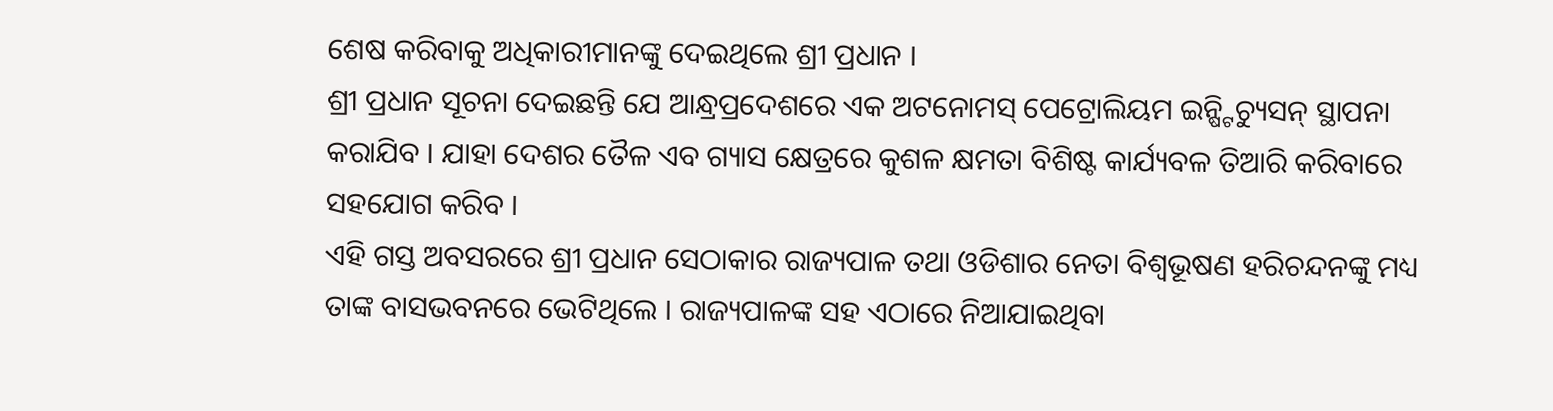ଶେଷ କରିବାକୁ ଅଧିକାରୀମାନଙ୍କୁ ଦେଇଥିଲେ ଶ୍ରୀ ପ୍ରଧାନ ।
ଶ୍ରୀ ପ୍ରଧାନ ସୂଚନା ଦେଇଛନ୍ତି ଯେ ଆନ୍ଧ୍ରପ୍ରଦେଶରେ ଏକ ଅଟନୋମସ୍ ପେଟ୍ରୋଲିୟମ ଇନ୍ଷ୍ଟିଚ୍ୟୁସନ୍ ସ୍ଥାପନା କରାଯିବ । ଯାହା ଦେଶର ତୈଳ ଏବ ଗ୍ୟାସ କ୍ଷେତ୍ରରେ କୁଶଳ କ୍ଷମତା ବିଶିଷ୍ଟ କାର୍ଯ୍ୟବଳ ତିଆରି କରିବାରେ ସହଯୋଗ କରିବ ।
ଏହି ଗସ୍ତ ଅବସରରେ ଶ୍ରୀ ପ୍ରଧାନ ସେଠାକାର ରାଜ୍ୟପାଳ ତଥା ଓଡିଶାର ନେତା ବିଶ୍ୱଭୂଷଣ ହରିଚନ୍ଦନଙ୍କୁ ମଧ୍ୟ ତାଙ୍କ ବାସଭବନରେ ଭେଟିଥିଲେ । ରାଜ୍ୟପାଳଙ୍କ ସହ ଏଠାରେ ନିଆଯାଇଥିବା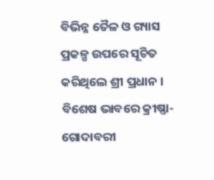ବିଭିନ୍ନ ତୈଳ ଓ ଗ୍ୟାସ ପ୍ରକଳ୍ପ ଉପରେ ସୂଚିତ କରିଥିଲେ ଶ୍ରୀ ପ୍ରଧାନ । ବିଶେଷ ଭାବରେ କ୍ରୀଷ୍ଣା-ଗୋଦାବରୀ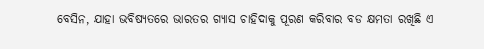ବେସିନ, ଯାହା ଭବିଷ୍ୟତରେ ଭାରତର ଗ୍ୟାସ ଚାହିଦାକୁ ପୂରଣ କରିବାର ବଡ କ୍ଷମତା ରଖିଛି ଏ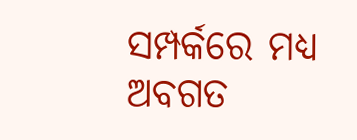ସମ୍ପର୍କରେ ମଧ୍ୟ ଅବଗତ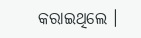କରାଇଥିଲେ ।